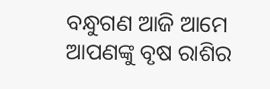ବନ୍ଧୁଗଣ ଆଜି ଆମେ ଆପଣଙ୍କୁ ବୃଷ ରାଶିର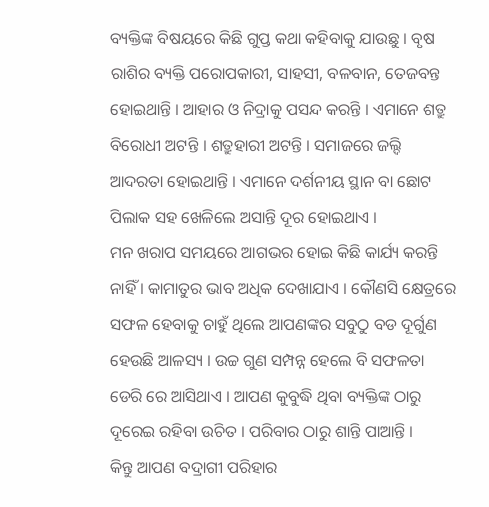ବ୍ୟକ୍ତିଙ୍କ ବିଷୟରେ କିଛି ଗୁପ୍ତ କଥା କହିବାକୁ ଯାଉଛୁ । ବୃଷ ରାଶିର ବ୍ୟକ୍ତି ପରୋପକାରୀ, ସାହସୀ, ବଳବାନ, ତେଜବନ୍ତ ହୋଇଥାନ୍ତି । ଆହାର ଓ ନିଦ୍ରାକୁ ପସନ୍ଦ କରନ୍ତି । ଏମାନେ ଶତ୍ରୁ ବିରୋଧୀ ଅଟନ୍ତି । ଶତ୍ରୁହାରୀ ଅଟନ୍ତି । ସମାଜରେ ଜଲ୍ଦି ଆଦରତା ହୋଇଥାନ୍ତି । ଏମାନେ ଦର୍ଶନୀୟ ସ୍ଥାନ ବା ଛୋଟ ପିଲାକ ସହ ଖେଳିଲେ ଅସାନ୍ତି ଦୂର ହୋଇଥାଏ ।
ମନ ଖରାପ ସମୟରେ ଆଗଭର ହୋଇ କିଛି କାର୍ଯ୍ୟ କରନ୍ତି ନାହିଁ । କାମାତୁର ଭାବ ଅଧିକ ଦେଖାଯାଏ । କୌଣସି କ୍ଷେତ୍ରରେ ସଫଳ ହେବାକୁ ଚାହୁଁ ଥିଲେ ଆପଣଙ୍କର ସବୁଠୁ ବଡ ଦୂର୍ଗୁଣ ହେଉଛି ଆଳସ୍ୟ । ଉଚ୍ଚ ଗୁଣ ସମ୍ପନ୍ନ ହେଲେ ବି ସଫଳତା ଡେରି ରେ ଆସିଥାଏ । ଆପଣ କୁବୁଦ୍ଧି ଥିବା ବ୍ୟକ୍ତିଙ୍କ ଠାରୁ ଦୂରେଇ ରହିବା ଉଚିତ । ପରିବାର ଠାରୁ ଶାନ୍ତି ପାଆନ୍ତି ।
କିନ୍ତୁ ଆପଣ ବଦ୍ରାଗୀ ପରିହାର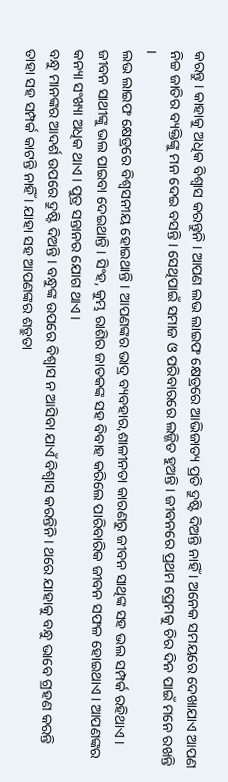କରନ୍ତୁ । କାହାକୁ ଅଧିକ ବିଶ୍ଵାସ କରନ୍ତୁନି । ଆପଣ ଲଭ ଲାଇଫ କ୍ଷେତ୍ରରେ ଆଭିଜାତ୍ୟ ପ୍ରତି ଦ୍ରୁଷ୍ଟି ଦିଅନ୍ତି ନାହିଁ । ଅନେକ ସମୟରେ ଦେଖାଯାଏ ଆପଣ ନିଚ୍ଚ ଜାତିର ବ୍ୟକ୍ତିଙ୍କୁ ମନ ଦେଇ ବସନ୍ତି । ସେଥିପାଇଁ ସମାଜ ଓ ପରିବାରରେ ଲଜ୍ଜିତ ହୁଅନ୍ତି । ଜୀବନରେ ପ୍ରଥମ ପ୍ରେମକୁ ଚିର ଦିନ ପାଇଁ ମନେ ରଖନ୍ତି ।
ଲଭ ଲାଇଫ କ୍ଷେତ୍ରରେ ବିଶ୍ଵସନୀୟ ହୋଇଥାନ୍ତି । ଆପଣଙ୍କର ଭାଦ୍ର ବ୍ୟବହାର,ଶାଳୀନତା କାରଣରୁ ଜୀବନ ସାଥିଙ୍କ ସହ ଭଲ ସମ୍ପର୍କ ରହିଥାଏ । ଜୀବନ ସାଥୀଙ୍କୁ ଭଲ ପାଇବା ଦେଇଥାନ୍ତି । ସିଂହ, କୁମ୍ଭ ରାଶିର ଜାତକଙ୍କ ସହ ବିବାହ କରିଲେ ପାରିବାରିକ ଜୀବନ ସଫଳ ହୋଇଥାଏ । ଆପଣଙ୍କର କନ୍ୟା ସଂଖ୍ୟା ଅଧିକ ଥାଏ । ପୁତ୍ର ସନ୍ତାନର ଯୋଗ ଥାଏ ।
ବନ୍ଧୁ ମାନଙ୍କର ଆଦର୍ଶ ଉପରେ ଦ୍ରୁଷ୍ଟି ଦିଅନ୍ତି । ବନ୍ଧୁଙ୍କ ଉପରେ ବିଶ୍ଵାସ ନ ଆସିବା ଯାଏଁ ବିଶ୍ଵାସ କରନ୍ତିନି । ଥରେ ଯାହାକୁ ବନ୍ଧୁ ଭାବେ ଗ୍ରହଣ କରନ୍ତି ତାହା ସହ ସମ୍ପର୍କ କାଟନ୍ତି ନାହିଁ । ଯାହା ସହ ଆପଣଙ୍କର ଶତ୍ରୁତା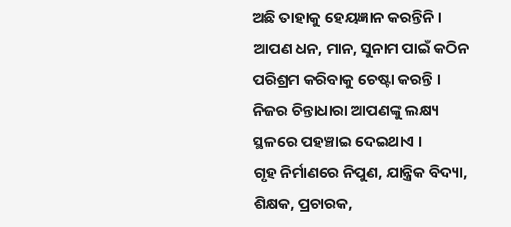ଅଛି ତାହାକୁ ହେୟଜ୍ଞାନ କରନ୍ତିନି । ଆପଣ ଧନ, ମାନ, ସୁନାମ ପାଇଁ କଠିନ ପରିଶ୍ରମ କରିବାକୁ ଚେଷ୍ଟା କରନ୍ତି । ନିଜର ଚିନ୍ତାଧାରା ଆପଣଙ୍କୁ ଲକ୍ଷ୍ୟ ସ୍ଥଳରେ ପହଞ୍ଚାଇ ଦେଇଥାଏ ।
ଗୃହ ନିର୍ମାଣରେ ନିପୁଣ, ଯାନ୍ତ୍ରିକ ବିଦ୍ୟା, ଶିକ୍ଷକ, ପ୍ରଚାରକ,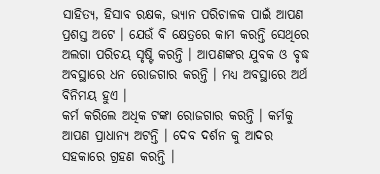ସାହିତ୍ୟ, ହିସାବ ରକ୍ଷକ, ଭ୍ୟାନ ପରିଚାଳକ ପାଇଁ ଆପଣ ପ୍ରଶସ୍ତ ଅଟେ । ଯେଉଁ ବି କ୍ଷେତ୍ରରେ କାମ କରନ୍ତି ସେଥିରେ ଅଲଗା ପରିଚୟ ସୃଷ୍ଟି କରନ୍ତି । ଆପଣଙ୍କର ଯୁବକ ଓ ବୃଦ୍ଧ ଅବସ୍ଥାରେ ଧନ ରୋଜଗାର କରନ୍ତି । ମଧ୍ୟ ଅବସ୍ଥାରେ ଅର୍ଥ ବିନିମୟ ହୁଏ ।
କର୍ମ କରିଲେ ଅଧିକ ଟଙ୍କା ରୋଜଗାର କରନ୍ତି । କର୍ମକୁ ଆପଣ ପ୍ରାଧାନ୍ଯ ଅଟନ୍ତି । ଦେବ ଦର୍ଶନ କୁ ଆଦର ସହକାରେ ଗ୍ରହଣ କରନ୍ତି ।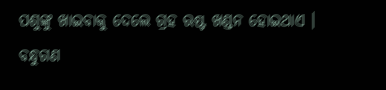ପଶୁଙ୍କୁ ଖାଇବାକୁ ଦେଲେ ଗ୍ରହ ଋଷ୍ଟ ଖଣ୍ଡନ ହୋଇଥାଏ । ବନ୍ଧୁଗଣ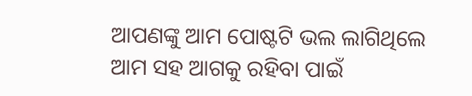ଆପଣଙ୍କୁ ଆମ ପୋଷ୍ଟଟି ଭଲ ଲାଗିଥିଲେ ଆମ ସହ ଆଗକୁ ରହିବା ପାଇଁ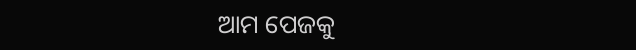ଆମ ପେଜକୁ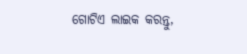ଗୋଟିଏ ଲାଇକ କରନ୍ତୁ,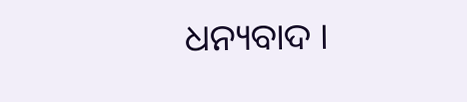ଧନ୍ୟବାଦ ।